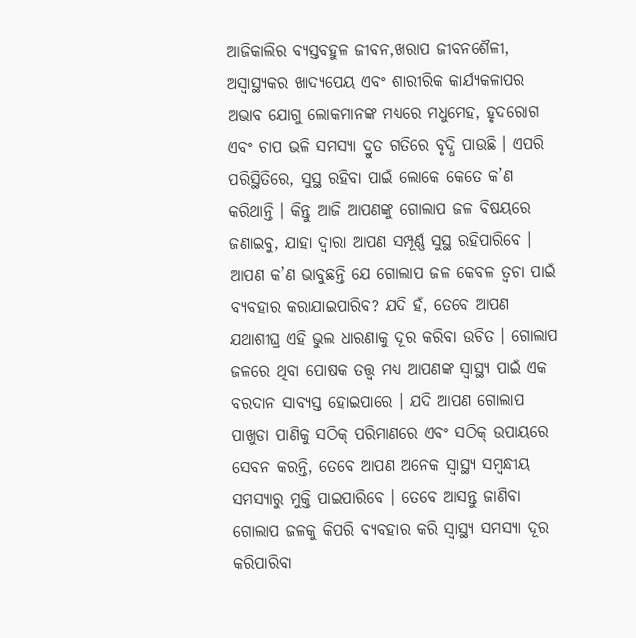ଆଜିକାଲିର ବ୍ୟସ୍ତବହୁଳ ଜୀବନ,ଖରାପ ଜୀବନଶୈଳୀ, ଅସ୍ବାସ୍ଥ୍ୟକର ଖାଦ୍ୟପେୟ ଏବଂ ଶାରୀରିକ କାର୍ଯ୍ୟକଳାପର ଅଭାବ ଯୋଗୁ ଲୋକମାନଙ୍କ ମଧ୍ୟରେ ମଧୁମେହ, ହୃଦରୋଗ ଏବଂ ଚାପ ଭଳି ସମସ୍ୟା ଦ୍ରୁତ ଗତିରେ ବୃଦ୍ଧି ପାଉଛି । ଏପରି ପରିସ୍ଥିତିରେ, ସୁସ୍ଥ ରହିବା ପାଇଁ ଲୋକେ କେତେ କ’ଣ କରିଥାନ୍ତି । କିନ୍ତୁ ଆଜି ଆପଣଙ୍କୁ ଗୋଲାପ ଜଳ ବିଷୟରେ ଜଣାଇବୁ, ଯାହା ଦ୍ବାରା ଆପଣ ସମ୍ପୂର୍ଣ୍ଣ ସୁସ୍ଥ ରହିପାରିବେ ।
ଆପଣ କ’ଣ ଭାବୁଛନ୍ତି ଯେ ଗୋଲାପ ଜଳ କେବଳ ତ୍ୱଚା ପାଇଁ ବ୍ୟବହାର କରାଯାଇପାରିବ? ଯଦି ହଁ, ତେବେ ଆପଣ ଯଥାଶୀଘ୍ର ଏହି ଭୁଲ ଧାରଣାକୁ ଦୂର କରିବା ଉଚିତ । ଗୋଲାପ ଜଳରେ ଥିବା ପୋଷକ ତତ୍ତ୍ୱ ମଧ୍ୟ ଆପଣଙ୍କ ସ୍ୱାସ୍ଥ୍ୟ ପାଇଁ ଏକ ବରଦାନ ସାବ୍ୟସ୍ତ ହୋଇପାରେ । ଯଦି ଆପଣ ଗୋଲାପ ପାଖୁଡା ପାଣିକୁ ସଠିକ୍ ପରିମାଣରେ ଏବଂ ସଠିକ୍ ଉପାୟରେ ସେବନ କରନ୍ତି, ତେବେ ଆପଣ ଅନେକ ସ୍ୱାସ୍ଥ୍ୟ ସମ୍ବନ୍ଧୀୟ ସମସ୍ୟାରୁ ମୁକ୍ତି ପାଇପାରିବେ । ତେବେ ଆସନ୍ତୁ ଜାଣିବା ଗୋଲାପ ଜଳକୁ କିପରି ବ୍ୟବହାର କରି ସ୍ୱାସ୍ଥ୍ୟ ସମସ୍ୟା ଦୂର କରିପାରିବା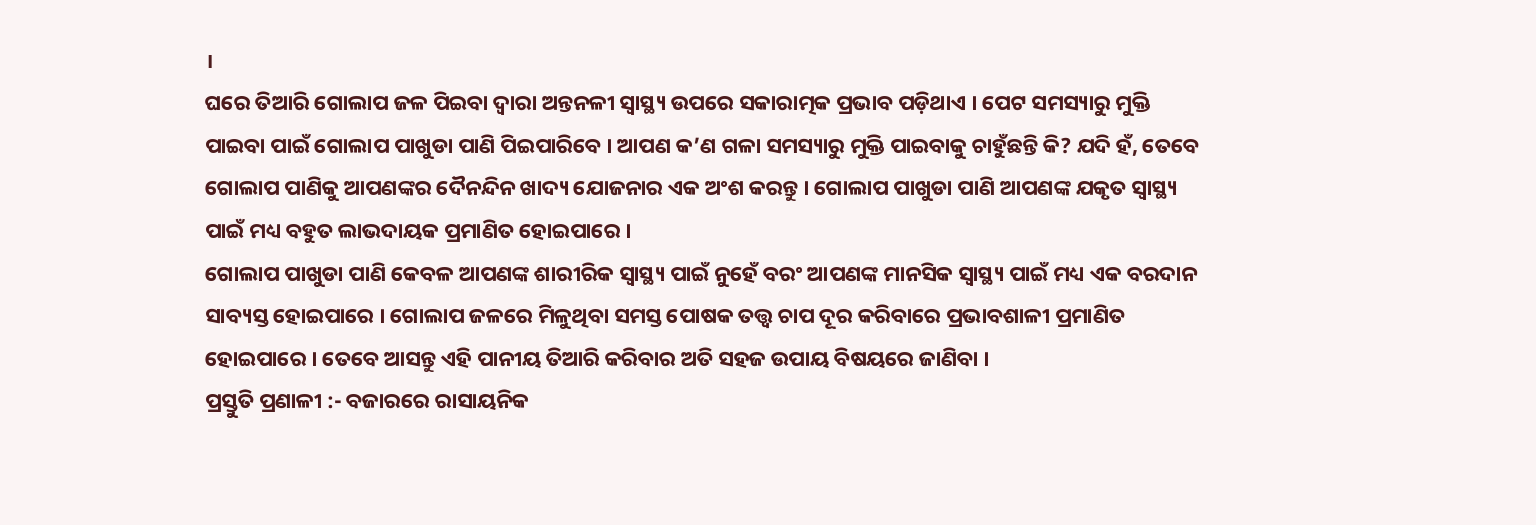।
ଘରେ ତିଆରି ଗୋଲାପ ଜଳ ପିଇବା ଦ୍ୱାରା ଅନ୍ତନଳୀ ସ୍ୱାସ୍ଥ୍ୟ ଉପରେ ସକାରାତ୍ମକ ପ୍ରଭାବ ପଡ଼ିଥାଏ । ପେଟ ସମସ୍ୟାରୁ ମୁକ୍ତି ପାଇବା ପାଇଁ ଗୋଲାପ ପାଖୁଡା ପାଣି ପିଇପାରିବେ । ଆପଣ କ’ଣ ଗଳା ସମସ୍ୟାରୁ ମୁକ୍ତି ପାଇବାକୁ ଚାହୁଁଛନ୍ତି କି? ଯଦି ହଁ, ତେବେ ଗୋଲାପ ପାଣିକୁ ଆପଣଙ୍କର ଦୈନନ୍ଦିନ ଖାଦ୍ୟ ଯୋଜନାର ଏକ ଅଂଶ କରନ୍ତୁ । ଗୋଲାପ ପାଖୁଡା ପାଣି ଆପଣଙ୍କ ଯକୃତ ସ୍ୱାସ୍ଥ୍ୟ ପାଇଁ ମଧ୍ୟ ବହୁତ ଲାଭଦାୟକ ପ୍ରମାଣିତ ହୋଇପାରେ ।
ଗୋଲାପ ପାଖୁଡା ପାଣି କେବଳ ଆପଣଙ୍କ ଶାରୀରିକ ସ୍ୱାସ୍ଥ୍ୟ ପାଇଁ ନୁହେଁ ବରଂ ଆପଣଙ୍କ ମାନସିକ ସ୍ୱାସ୍ଥ୍ୟ ପାଇଁ ମଧ୍ୟ ଏକ ବରଦାନ ସାବ୍ୟସ୍ତ ହୋଇପାରେ । ଗୋଲାପ ଜଳରେ ମିଳୁଥିବା ସମସ୍ତ ପୋଷକ ତତ୍ତ୍ୱ ଚାପ ଦୂର କରିବାରେ ପ୍ରଭାବଶାଳୀ ପ୍ରମାଣିତ ହୋଇପାରେ । ତେବେ ଆସନ୍ତୁ ଏହି ପାନୀୟ ତିଆରି କରିବାର ଅତି ସହଜ ଉପାୟ ବିଷୟରେ ଜାଣିବା ।
ପ୍ରସ୍ତୁତି ପ୍ରଣାଳୀ :- ବଜାରରେ ରାସାୟନିକ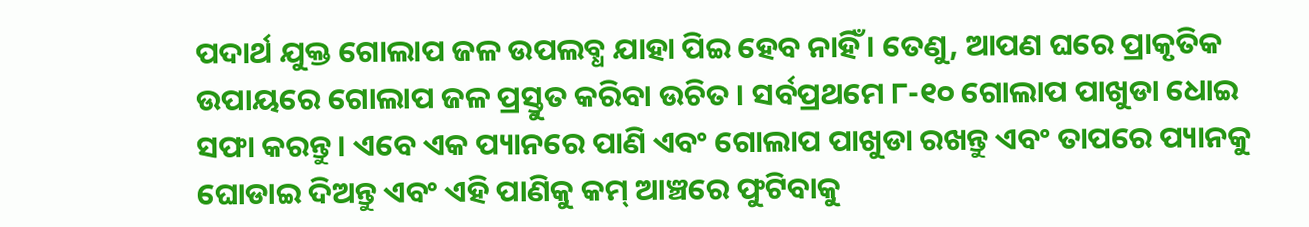ପଦାର୍ଥ ଯୁକ୍ତ ଗୋଲାପ ଜଳ ଉପଲବ୍ଧ ଯାହା ପିଇ ହେବ ନାହିଁ । ତେଣୁ, ଆପଣ ଘରେ ପ୍ରାକୃତିକ ଉପାୟରେ ଗୋଲାପ ଜଳ ପ୍ରସ୍ତୁତ କରିବା ଉଚିତ । ସର୍ବପ୍ରଥମେ ୮-୧୦ ଗୋଲାପ ପାଖୁଡା ଧୋଇ ସଫା କରନ୍ତୁ । ଏବେ ଏକ ପ୍ୟାନରେ ପାଣି ଏବଂ ଗୋଲାପ ପାଖୁଡା ରଖନ୍ତୁ ଏବଂ ତାପରେ ପ୍ୟାନକୁ ଘୋଡାଇ ଦିଅନ୍ତୁ ଏବଂ ଏହି ପାଣିକୁ କମ୍ ଆଞ୍ଚରେ ଫୁଟିବାକୁ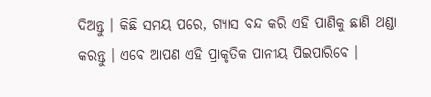ଦିଅନ୍ତୁ । କିଛି ସମୟ ପରେ, ଗ୍ୟାସ ବନ୍ଦ କରି ଏହି ପାଣିକୁ ଛାଣି ଥଣ୍ଡା କରନ୍ତୁ । ଏବେ ଆପଣ ଏହି ପ୍ରାକୃତିକ ପାନୀୟ ପିଇପାରିବେ ।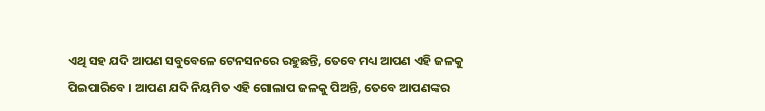ଏଥି ସହ ଯଦି ଆପଣ ସବୁବେଳେ ଟେନସନରେ ରହୁଛନ୍ତି, ତେବେ ମଧ୍ୟ ଆପଣ ଏହି ଜଳକୁ ପିଇପାରିବେ । ଆପଣ ଯଦି ନିୟମିତ ଏହି ଗୋଲାପ ଜଳକୁ ପିଅନ୍ତି, ତେବେ ଆପଣଙ୍କର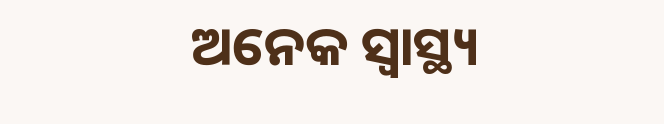ଅନେକ ସ୍ୱାସ୍ଥ୍ୟ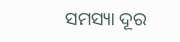ସମସ୍ୟା ଦୂର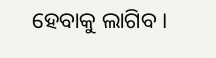ହେବାକୁ ଲାଗିବ ।